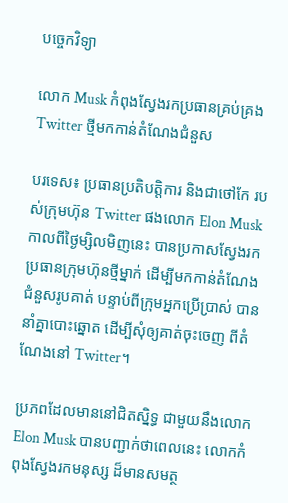បច្ចេកវិទ្យា

លោក Musk កំពុងស្វែងរកប្រធានគ្រប់គ្រង Twitter ថ្មីមកកាន់តំណែងជំនួស

បរទេស៖ ប្រធានប្រតិបត្តិការ និងជាថៅកែ របស់ក្រុមហ៊ុន Twitter ផងលោក Elon Musk កាលពីថ្ងៃម្សិលមិញនេះ បានប្រកាសស្វែងរកប្រធានក្រុមហ៊ុនថ្មីម្នាក់ ដើម្បីមកកាន់តំណែងជំនួសរូបគាត់ បន្ទាប់ពីក្រុមអ្នកប្រើប្រាស់ បាននាំគ្នាបោះឆ្នោត ដើម្បីសុំឲ្យគាត់ចុះចេញ ពីតំណែងនៅ Twitter។

ប្រភពដែលមាននៅជិតស្និទ្ធ ជាមួយនឹងលោក Elon Musk បានបញ្ជាក់ថាពេលនេះ លោកកំពុងស្វែងរកមនុស្ស ដ៏មានសមត្ថ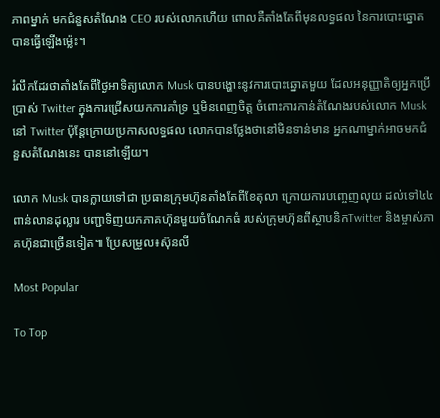ភាពម្នាក់ មកជំនួសតំណែង CEO របស់លោកហើយ ពោលគឺតាំងតែពីមុនលទ្ធផល នៃការបោះឆ្នោតបានធ្វើឡើងម្ល៉េះ។

រំលឹកដែរថាតាំងតែពីថ្ងៃអាទិត្យលោក Musk បានបង្ហោះនូវការបោះឆ្នោតមួយ ដែលអនុញ្ញាតិឲ្យអ្នកប្រើប្រាស់ Twitter ក្នុងការជ្រើសយកការគាំទ្រ ឬមិនពេញចិត្ត ចំពោះការកាន់តំណែងរបស់លោក Musk នៅ Twitter ប៉ុន្តែក្រោយប្រកាសលទ្ធផល លោកបានថ្លែងថានៅមិនទាន់មាន អ្នកណាម្នាក់អាចមកជំនួសតំណែងនេះ បាននៅឡើយ។

លោក Musk បានក្លាយទៅជា ប្រធានក្រុមហ៊ុនតាំងតែពីខែតុលា ក្រោយការបញ្ចេញលុយ ដល់ទៅ៤៤ពាន់លានដុល្លារ បញ្ជាទិញយកភាគហ៊ុនមួយចំណែកធំ របស់ក្រុមហ៊ុនពីស្ថាបនិកTwitter និងម្ចាស់ភាគហ៊ុនជាច្រើនទៀត៕ ប្រែសម្រួល៖ស៊ុនលី

Most Popular

To Top